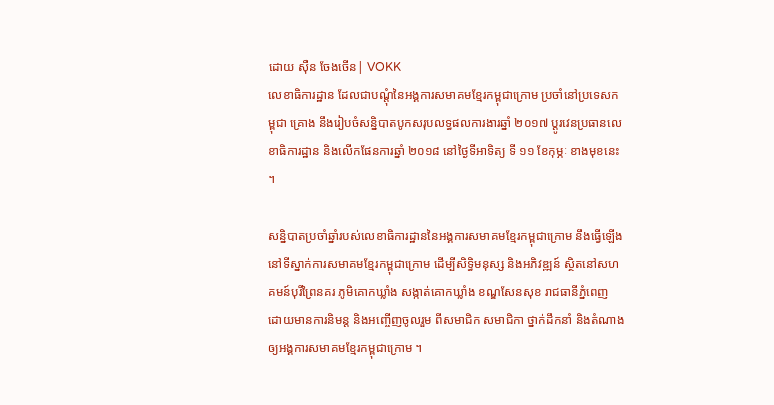ដោយ ស៊ឺន ចែងចើន| VOKK
លេខាធិការដ្ឋាន ដែលជាបណ្តុំនៃអង្គការសមាគមខ្មែរកម្ពុជាក្រោម ប្រចាំនៅប្រទេសកម្ពុជា គ្រោង នឹងរៀបចំសន្និបាតបូកសរុបលទ្ធផលការងារឆ្នាំ ២០១៧ ប្ដូរវេនប្រធានលេខាធិការដ្ឋាន និងលើកផែនការឆ្នាំ ២០១៨ នៅថ្ងៃទីអាទិត្យ ទី ១១ ខែកុម្ភៈ ខាងមុខនេះ ។

សន្និបាតប្រចាំឆ្នាំរបស់លេខាធិការដ្ឋាននៃអង្គការសមាគមខ្មែរកម្ពុជាក្រោម នឹងធ្វើឡើងនៅទីស្នាក់ការសមាគមខ្មែរកម្ពុជាក្រោម ដើម្បីសិទ្ធិមនុស្ស និងអភិវឌ្ឍន៍ ស្ថិតនៅសហគមន៍បុរីព្រៃនគរ ភូមិគោកឃ្លាំង សង្កាត់គោកឃ្លាំង ខណ្ឌសែនសុខ រាជធានីភ្នំពេញ ដោយមានការនិមន្ត និងអញ្ចើញចូលរួម ពីសមាជិក សមាជិកា ថ្នាក់ដឹកនាំ និងតំណាងឲ្យអង្គការសមាគមខ្មែរកម្ពុជាក្រោម ។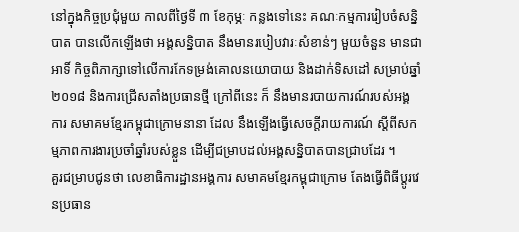នៅក្នុងកិច្ចប្រជុំមួយ កាលពីថ្ងៃទី ៣ ខែកុម្ភៈ កន្លងទៅនេះ គណៈកម្មការរៀបចំសន្និបាត បានលើកឡើងថា អង្គសន្និបាត នឹងមានរបៀបវារៈសំខាន់ៗ មួយចំនួន មានជាអាទិ៍ កិច្ចពិភាក្សាទៅលើការកែទម្រង់គោលនយោបាយ និងដាក់ទិសដៅ សម្រាប់ឆ្នាំ ២០១៨ និងការជ្រើសតាំងប្រធានថ្មី ក្រៅពីនេះ ក៏ នឹងមានរបាយការណ៍របស់អង្គការ សមាគមខ្មែរកម្ពុជាក្រោមនានា ដែល នឹងឡើងធ្វើសេចក្ដីរាយការណ៍ ស្តីពីសកម្មភាពការងារប្រចាំឆ្នាំរបស់ខ្លួន ដើម្បីជម្រាបដល់អង្គសន្និបាតបានជ្រាបដែរ ។
គួរជម្រាបជូនថា លេខាធិការដ្ឋានអង្គការ សមាគមខ្មែរកម្ពុជាក្រោម តែងធ្វើពិធីប្តូរវេនប្រធាន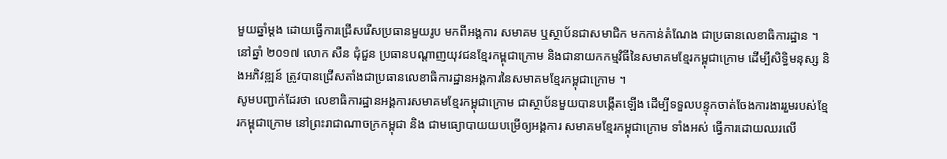មួយឆ្នាំម្តង ដោយធ្វើការជ្រើសរើសប្រធានមួយរូប មកពីអង្គការ សមាគម ឬស្ថាប័នជាសមាជិក មកកាន់តំណែង ជាប្រធានលេខាធិការដ្ឋាន ។ នៅឆ្នាំ ២០១៧ លោក សឺន ជុំជួន ប្រធានបណ្តាញយុវជនខ្មែរកម្ពុជាក្រោម និងជានាយកកម្មវិធីនៃសមាគមខ្មែរកម្ពុជាក្រោម ដើម្បីសិទ្ធិមនុស្ស និងអភិវឌ្ឍន៍ ត្រូវបានជ្រើសតាំងជាប្រធានលេខាធិការដ្ឋានអង្គការនៃសមាគមខ្មែរកម្ពុជាក្រោម ។
សូមបញ្ជាក់ដែរថា លេខាធិការដ្ឋានអង្គការសមាគមខ្មែរកម្ពុជាក្រោម ជាស្ថាប័នមួយបានបង្កើតឡើង ដើម្បីទទួលបន្ទុកចាត់ចែងការងាររួមរបស់ខ្មែរកម្ពុជាក្រោម នៅព្រះរាជាណាចក្រកម្ពុជា និង ជាមធ្យោបាយយបម្រើឲ្យអង្គការ សមាគមខ្មែរកម្ពុជាក្រោម ទាំងអស់ ធ្វើការដោយឈរលើ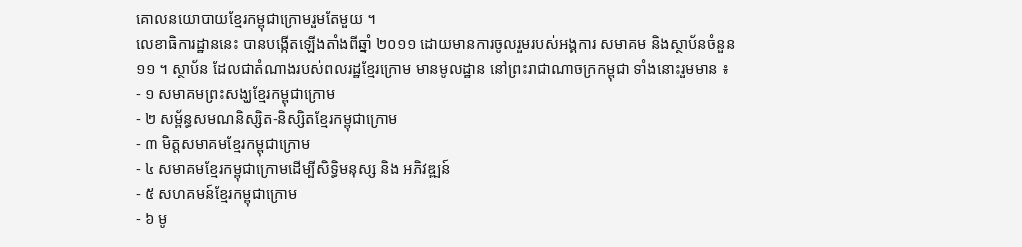គោលនយោបាយខ្មែរកម្ពុជាក្រោមរួមតែមួយ ។
លេខាធិការដ្ឋាននេះ បានបង្កើតឡើងតាំងពីឆ្នាំ ២០១១ ដោយមានការចូលរួមរបស់អង្គការ សមាគម និងស្ថាប័នចំនួន ១១ ។ ស្ថាប័ន ដែលជាតំណាងរបស់ពលរដ្ឋខ្មែរក្រោម មានមូលដ្ឋាន នៅព្រះរាជាណាចក្រកម្ពុជា ទាំងនោះរួមមាន ៖
- ១ សមាគមព្រះសង្ឃខ្មែរកម្ពុជាក្រោម
- ២ សម្ព័ន្ធសមណនិស្សិត-និស្សិតខ្មែរកម្ពុជាក្រោម
- ៣ មិត្តសមាគមខ្មែរកម្ពុជាក្រោម
- ៤ សមាគមខ្មែរកម្ពុជាក្រោមដើម្បីសិទ្ធិមនុស្ស និង អភិវឌ្ឍន៍
- ៥ សហគមន៍ខ្មែរកម្ពុជាក្រោម
- ៦ មូ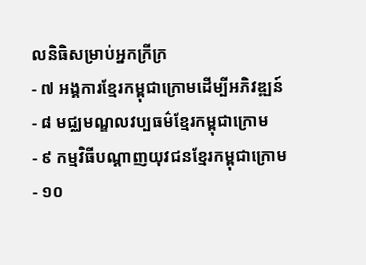លនិធិសម្រាប់អ្នកក្រីក្រ
- ៧ អង្គការខ្មែរកម្ពុជាក្រោមដើម្បីអភិវឌ្ឍន៍
- ៨ មជ្ឈមណ្ឌលវប្បធម៌ខ្មែរកម្ពុជាក្រោម
- ៩ កម្មវិធីបណ្ដាញយុវជនខ្មែរកម្ពុជាក្រោម
- ១០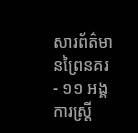សារព័ត៌មានព្រៃនគរ
- ១១ អង្គការស្ត្រី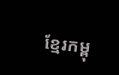ខ្មែរកម្ពុ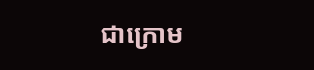ជាក្រោម